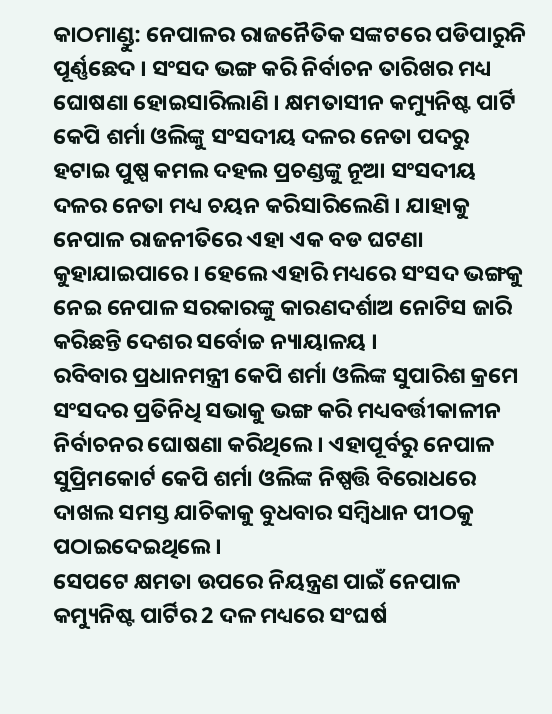କାଠମାଣ୍ଡୁ: ନେପାଳର ରାଜନୈତିକ ସଙ୍କଟରେ ପଡିପାରୁନି ପୂର୍ଣ୍ଣଛେଦ । ସଂସଦ ଭଙ୍ଗ କରି ନିର୍ବାଚନ ତାରିଖର ମଧ୍ୟ ଘୋଷଣା ହୋଇସାରିଲାଣି । କ୍ଷମତାସୀନ କମ୍ୟୁନିଷ୍ଟ ପାର୍ଟି କେପି ଶର୍ମା ଓଲିଙ୍କୁ ସଂସଦୀୟ ଦଳର ନେତା ପଦରୁ ହଟାଇ ପୁଷ୍ପ କମଲ ଦହଲ ପ୍ରଚଣ୍ଡଙ୍କୁ ନୂଆ ସଂସଦୀୟ ଦଳର ନେତା ମଧ୍ୟ ଚୟନ କରିସାରିଲେଣି । ଯାହାକୁ ନେପାଳ ରାଜନୀତିରେ ଏହା ଏକ ବଡ ଘଟଣା କୁହାଯାଇପାରେ । ହେଲେ ଏହାରି ମଧ୍ୟରେ ସଂସଦ ଭଙ୍ଗକୁ ନେଇ ନେପାଳ ସରକାରଙ୍କୁ କାରଣଦର୍ଶାଅ ନୋଟିସ ଜାରି କରିଛନ୍ତି ଦେଶର ସର୍ବୋଚ୍ଚ ନ୍ୟାୟାଳୟ ।
ରବିବାର ପ୍ରଧାନମନ୍ତ୍ରୀ କେପି ଶର୍ମା ଓଲିଙ୍କ ସୁପାରିଶ କ୍ରମେ ସଂସଦର ପ୍ରତିନିଧି ସଭାକୁ ଭଙ୍ଗ କରି ମଧ୍ୟବର୍ତ୍ତୀକାଳୀନ ନିର୍ବାଚନର ଘୋଷଣା କରିଥିଲେ । ଏହାପୂର୍ବରୁ ନେପାଳ ସୁପ୍ରିମକୋର୍ଟ କେପି ଶର୍ମା ଓଲିଙ୍କ ନିଷ୍ପତ୍ତି ବିରୋଧରେ ଦାଖଲ ସମସ୍ତ ଯାଚିକାକୁ ବୁଧବାର ସମ୍ବିଧାନ ପୀଠକୁ ପଠାଇଦେଇଥିଲେ ।
ସେପଟେ କ୍ଷମତା ଉପରେ ନିୟନ୍ତ୍ରଣ ପାଇଁ ନେପାଳ କମ୍ୟୁନିଷ୍ଟ ପାର୍ଟିର 2 ଦଳ ମଧ୍ୟରେ ସଂଘର୍ଷ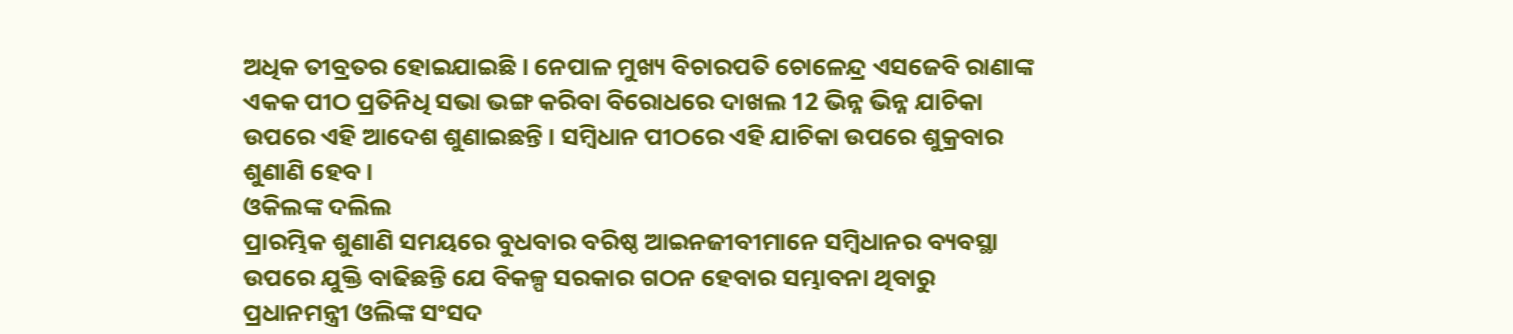ଅଧିକ ତୀବ୍ରତର ହୋଇଯାଇଛି । ନେପାଳ ମୁଖ୍ୟ ବିଚାରପତି ଚୋଳେନ୍ଦ୍ର ଏସଜେବି ରାଣାଙ୍କ ଏକକ ପୀଠ ପ୍ରତିନିଧି ସଭା ଭଙ୍ଗ କରିବା ବିରୋଧରେ ଦାଖଲ 12 ଭିନ୍ନ ଭିନ୍ନ ଯାଚିକା ଉପରେ ଏହି ଆଦେଶ ଶୁଣାଇଛନ୍ତି । ସମ୍ବିଧାନ ପୀଠରେ ଏହି ଯାଚିକା ଉପରେ ଶୁକ୍ରବାର ଶୁଣାଣି ହେବ ।
ଓକିଲଙ୍କ ଦଲିଲ
ପ୍ରାରମ୍ଭିକ ଶୁଣାଣି ସମୟରେ ବୁଧବାର ବରିଷ୍ଠ ଆଇନଜୀବୀମାନେ ସମ୍ବିଧାନର ବ୍ୟବସ୍ଥା ଉପରେ ଯୁକ୍ତି ବାଢିଛନ୍ତି ଯେ ବିକଳ୍ପ ସରକାର ଗଠନ ହେବାର ସମ୍ଭାବନା ଥିବାରୁ ପ୍ରଧାନମନ୍ତ୍ରୀ ଓଲିଙ୍କ ସଂସଦ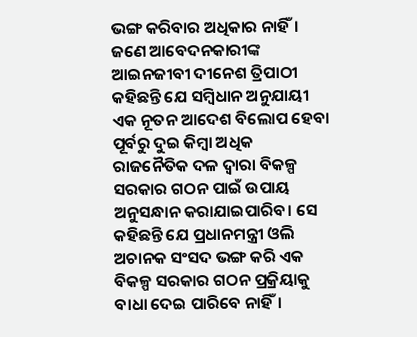ଭଙ୍ଗ କରିବାର ଅଧିକାର ନାହିଁ। ଜଣେ ଆବେଦନକାରୀଙ୍କ ଆଇନଜୀବୀ ଦୀନେଶ ତ୍ରିପାଠୀ କହିଛନ୍ତି ଯେ ସମ୍ବିଧାନ ଅନୁଯାୟୀ ଏକ ନୂତନ ଆଦେଶ ବିଲୋପ ହେବା ପୂର୍ବରୁ ଦୁଇ କିମ୍ବା ଅଧିକ ରାଜନୈତିକ ଦଳ ଦ୍ବାରା ବିକଳ୍ପ ସରକାର ଗଠନ ପାଇଁ ଉପାୟ ଅନୁସନ୍ଧାନ କରାଯାଇପାରିବ। ସେ କହିଛନ୍ତି ଯେ ପ୍ରଧାନମନ୍ତ୍ରୀ ଓଲି ଅଚାନକ ସଂସଦ ଭଙ୍ଗ କରି ଏକ ବିକଳ୍ପ ସରକାର ଗଠନ ପ୍ରକ୍ରିୟାକୁ ବାଧା ଦେଇ ପାରିବେ ନାହିଁ।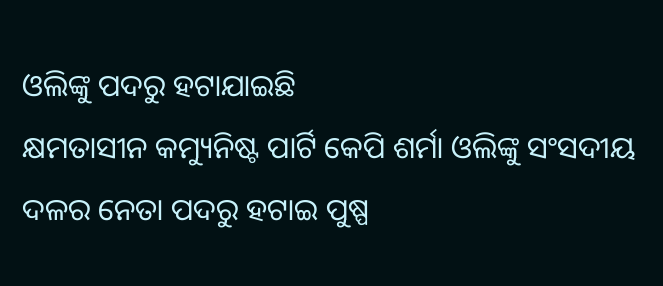ଓଲିଙ୍କୁ ପଦରୁ ହଟାଯାଇଛି
କ୍ଷମତାସୀନ କମ୍ୟୁନିଷ୍ଟ ପାର୍ଟି କେପି ଶର୍ମା ଓଲିଙ୍କୁ ସଂସଦୀୟ ଦଳର ନେତା ପଦରୁ ହଟାଇ ପୁଷ୍ପ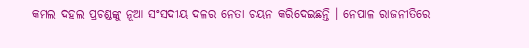କମଲ ଦହଲ ପ୍ରଚଣ୍ଡଙ୍କୁ ନୂଆ ସଂସଦୀୟ ଦଳର ନେତା ଚୟନ କରିଦେଇଛନ୍ତି । ନେପାଳ ରାଜନୀତିରେ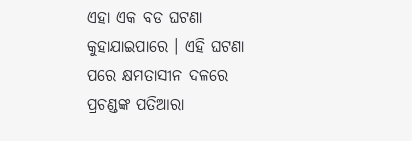ଏହା ଏକ ବଡ ଘଟଣା କୁହାଯାଇପାରେ । ଏହି ଘଟଣା ପରେ କ୍ଷମତାସୀନ ଦଳରେ ପ୍ରଚଣ୍ଡଙ୍କ ପତିଆରା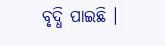ବୃଦ୍ଧି ପାଇଛି ।